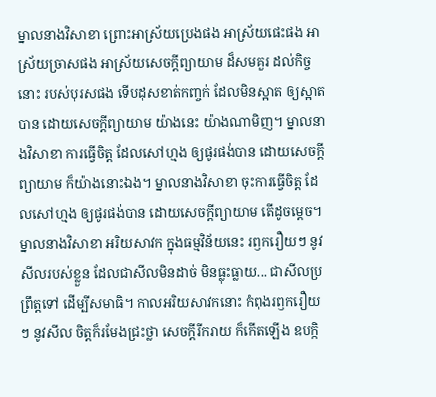ម្នាលនាងវិសាខា ព្រោះអាស្រ័យប្រេងផង អាស្រ័យផេះផង អាស្រ័យច្រាសផង អាស្រ័យសេចក្ដីព្យាយាម ដ៏សមគួរ ដល់កិច្ចនោះ របស់បុរសផង ទើបដុសខាត់កញ្ចក់ ដែលមិនស្អាត ឲ្យស្អាតបាន ដោយសេចក្ដីព្យាយាម យ៉ាងនេះ យ៉ាងណាមិញ។ ម្នាលនាងវិសាខា ការធ្វើចិត្ត ដែលសៅហ្មង ឲ្យផូរផង់បាន ដោយសេចក្ដីព្យាយាម ក៏យ៉ាងនោះឯង។ ម្នាលនាងវិសាខា ចុះការធ្វើចិត្ត ដែលសៅហ្មង ឲ្យផូរផង់បាន ដោយសេចក្ដីព្យាយាម តើដូចម្ដេច។ ម្នាលនាងវិសាខា អរិយសាវក ក្នុងធម្មវិន័យនេះ រឭករឿយៗ នូវសីលរបស់ខ្លួន ដែលជាសីលមិនដាច់ មិនធ្លុះធ្លាយ... ជាសីលប្រព្រឹត្តទៅ ដើម្បីសមាធិ។ កាលអរិយសាវកនោះ កំពុងរឭករឿយៗ នូវសីល ចិត្តក៏រមែងជ្រះថ្លា សេចក្ដីរីករាយ ក៏កើតឡើង ឧបក្កិ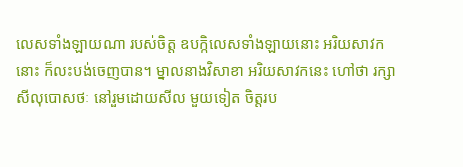លេសទាំងឡាយណា របស់ចិត្ត ឧបក្កិលេសទាំងឡាយនោះ អរិយសាវកនោះ ក៏លះបង់ចេញបាន។ ម្នាលនាងវិសាខា អរិយសាវកនេះ ហៅថា រក្សាសីលុបោសថៈ នៅរួមដោយសីល មួយទៀត ចិត្តរប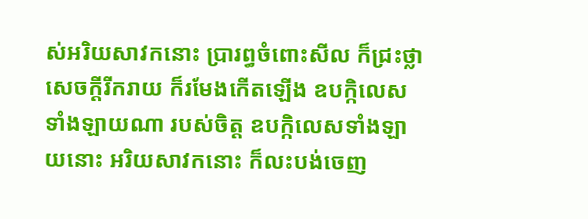ស់អរិយសាវកនោះ ប្រារព្ធចំពោះសីល ក៏ជ្រះថ្លា សេចក្ដីរីករាយ ក៏រមែងកើតឡើង ឧបក្កិលេសទាំងឡាយណា របស់ចិត្ត ឧបក្កិលេសទាំងឡាយនោះ អរិយសាវកនោះ ក៏លះបង់ចេញ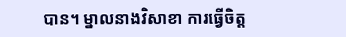បាន។ ម្នាលនាងវិសាខា ការធ្វើចិត្ត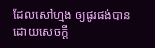ដែលសៅហ្មង ឲ្យផូរផង់បាន ដោយសេចក្ដី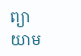ព្យាយាម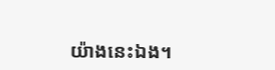យ៉ាងនេះឯង។